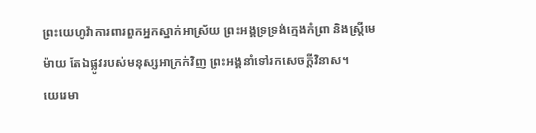ព្រះយេហូវ៉ាការពារពួកអ្នកស្នាក់អាស្រ័យ ព្រះអង្គទ្រទ្រង់ក្មេងកំព្រា និងស្ត្រីមេម៉ាយ តែឯផ្លូវរបស់មនុស្សអាក្រក់វិញ ព្រះអង្គនាំទៅរកសេចក្ដីវិនាស។
យេរេមា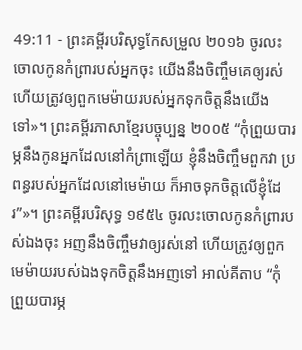49:11 - ព្រះគម្ពីរបរិសុទ្ធកែសម្រួល ២០១៦ ចូរលះចោលកូនកំព្រារបស់អ្នកចុះ យើងនឹងចិញ្ចឹមគេឲ្យរស់ ហើយត្រូវឲ្យពួកមេម៉ាយរបស់អ្នកទុកចិត្តនឹងយើងទៅ»។ ព្រះគម្ពីរភាសាខ្មែរបច្ចុប្បន្ន ២០០៥ “កុំព្រួយបារម្ភនឹងកូនអ្នកដែលនៅកំព្រាឡើយ ខ្ញុំនឹងចិញ្ចឹមពួកវា ប្រពន្ធរបស់អ្នកដែលនៅមេម៉ាយ ក៏អាចទុកចិត្តលើខ្ញុំដែរ”»។ ព្រះគម្ពីរបរិសុទ្ធ ១៩៥៤ ចូរលះចោលកូនកំព្រារបស់ឯងចុះ អញនឹងចិញ្ចឹមវាឲ្យរស់នៅ ហើយត្រូវឲ្យពួកមេម៉ាយរបស់ឯងទុកចិត្តនឹងអញទៅ អាល់គីតាប “កុំព្រួយបារម្ភ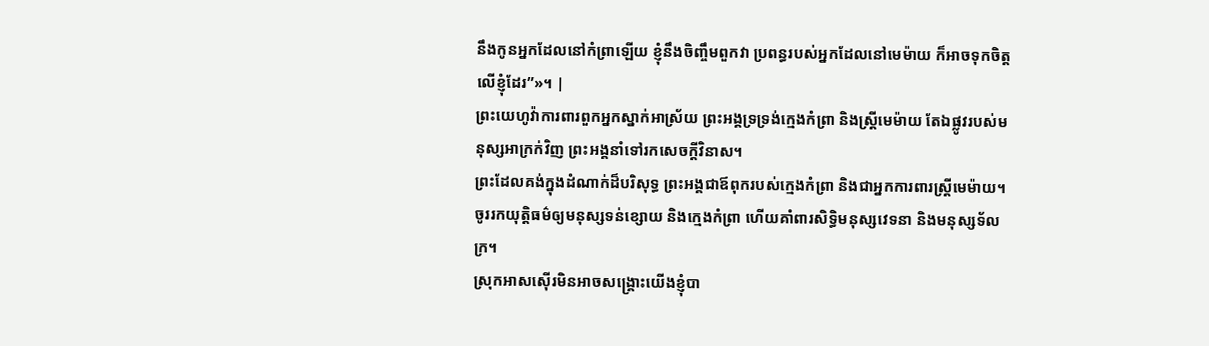នឹងកូនអ្នកដែលនៅកំព្រាឡើយ ខ្ញុំនឹងចិញ្ចឹមពួកវា ប្រពន្ធរបស់អ្នកដែលនៅមេម៉ាយ ក៏អាចទុកចិត្តលើខ្ញុំដែរ”»។ |
ព្រះយេហូវ៉ាការពារពួកអ្នកស្នាក់អាស្រ័យ ព្រះអង្គទ្រទ្រង់ក្មេងកំព្រា និងស្ត្រីមេម៉ាយ តែឯផ្លូវរបស់មនុស្សអាក្រក់វិញ ព្រះអង្គនាំទៅរកសេចក្ដីវិនាស។
ព្រះដែលគង់ក្នុងដំណាក់ដ៏បរិសុទ្ធ ព្រះអង្គជាឪពុករបស់ក្មេងកំព្រា និងជាអ្នកការពារស្ត្រីមេម៉ាយ។
ចូររកយុត្តិធម៌ឲ្យមនុស្សទន់ខ្សោយ និងក្មេងកំព្រា ហើយគាំពារសិទ្ធិមនុស្សវេទនា និងមនុស្សទ័លក្រ។
ស្រុកអាសស៊ើរមិនអាចសង្គ្រោះយើងខ្ញុំបា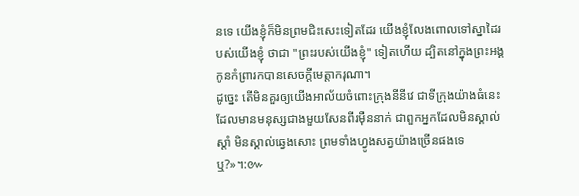នទេ យើងខ្ញុំក៏មិនព្រមជិះសេះទៀតដែរ យើងខ្ញុំលែងពោលទៅស្នាដៃរបស់យើងខ្ញុំ ថាជា "ព្រះរបស់យើងខ្ញុំ" ទៀតហើយ ដ្បិតនៅក្នុងព្រះអង្គ កូនកំព្រារកបានសេចក្ដីមេត្តាករុណា។
ដូច្នេះ តើមិនគួរឲ្យយើងអាល័យចំពោះក្រុងនីនីវេ ជាទីក្រុងយ៉ាងធំនេះ ដែលមានមនុស្សជាងមួយសែនពីរម៉ឺននាក់ ជាពួកអ្នកដែលមិនស្គាល់ស្តាំ មិនស្គាល់ឆ្វេងសោះ ព្រមទាំងហ្វូងសត្វយ៉ាងច្រើនផងទេឬ?»។:៚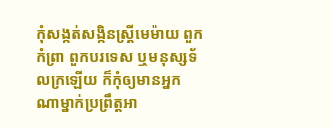កុំសង្កត់សង្កិនស្ត្រីមេម៉ាយ ពួកកំព្រា ពួកបរទេស ឬមនុស្សទ័លក្រឡើយ ក៏កុំឲ្យមានអ្នកណាម្នាក់ប្រព្រឹត្តអា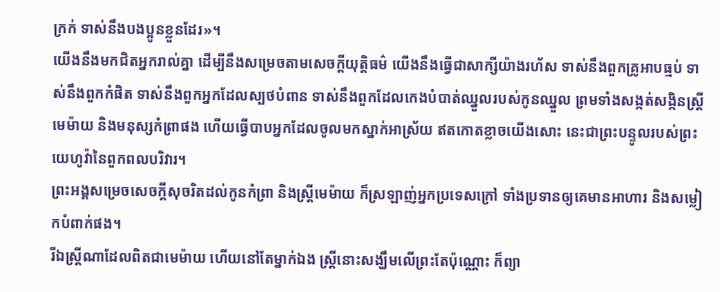ក្រក់ ទាស់នឹងបងប្អូនខ្លួនដែរ»។
យើងនឹងមកជិតអ្នករាល់គ្នា ដើម្បីនឹងសម្រេចតាមសេចក្ដីយុត្តិធម៌ យើងនឹងធ្វើជាសាក្សីយ៉ាងរហ័ស ទាស់នឹងពួកគ្រូអាបធ្មប់ ទាស់នឹងពួកកំផិត ទាស់នឹងពួកអ្នកដែលស្បថបំពាន ទាស់នឹងពួកដែលកេងបំបាត់ឈ្នួលរបស់កូនឈ្នួល ព្រមទាំងសង្កត់សង្កិនស្ត្រីមេម៉ាយ និងមនុស្សកំព្រាផង ហើយធ្វើបាបអ្នកដែលចូលមកស្នាក់អាស្រ័យ ឥតកោតខ្លាចយើងសោះ នេះជាព្រះបន្ទូលរបស់ព្រះយេហូវ៉ានៃពួកពលបរិវារ។
ព្រះអង្គសម្រេចសេចក្ដីសុចរិតដល់កូនកំព្រា និងស្រ្ដីមេម៉ាយ ក៏ស្រឡាញ់អ្នកប្រទេសក្រៅ ទាំងប្រទានឲ្យគេមានអាហារ និងសម្លៀកបំពាក់ផង។
រីឯស្ត្រីណាដែលពិតជាមេម៉ាយ ហើយនៅតែម្នាក់ឯង ស្ត្រីនោះសង្ឃឹមលើព្រះតែប៉ុណ្ណោះ ក៏ព្យា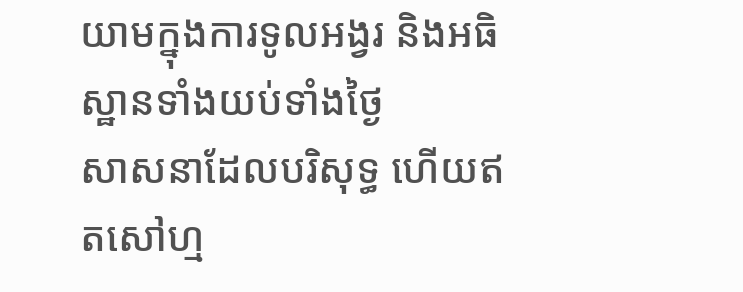យាមក្នុងការទូលអង្វរ និងអធិស្ឋានទាំងយប់ទាំងថ្ងៃ
សាសនាដែលបរិសុទ្ធ ហើយឥតសៅហ្ម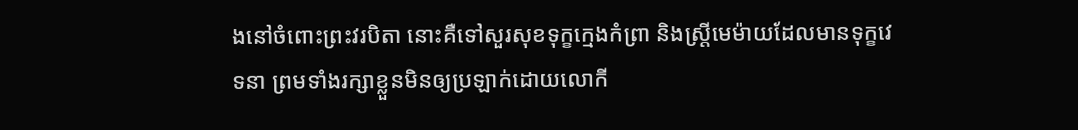ងនៅចំពោះព្រះវរបិតា នោះគឺទៅសួរសុខទុក្ខក្មេងកំព្រា និងស្ត្រីមេម៉ាយដែលមានទុក្ខវេទនា ព្រមទាំងរក្សាខ្លួនមិនឲ្យប្រឡាក់ដោយលោកី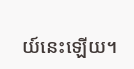យ៍នេះឡើយ។